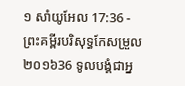១ សាំយូអែល 17:36 - ព្រះគម្ពីរបរិសុទ្ធកែសម្រួល ២០១៦36 ទូលបង្គំជាអ្ន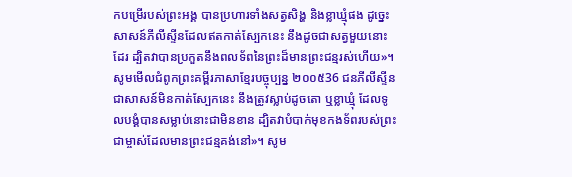កបម្រើរបស់ព្រះអង្គ បានប្រហារទាំងសត្វសិង្ហ និងខ្លាឃ្មុំផង ដូច្នេះ សាសន៍ភីលីស្ទីនដែលឥតកាត់ស្បែកនេះ នឹងដូចជាសត្វមួយនោះដែរ ដ្បិតវាបានប្រកួតនឹងពលទ័ពនៃព្រះដ៏មានព្រះជន្មរស់ហើយ»។ សូមមើលជំពូកព្រះគម្ពីរភាសាខ្មែរបច្ចុប្បន្ន ២០០៥36 ជនភីលីស្ទីន ជាសាសន៍មិនកាត់ស្បែកនេះ នឹងត្រូវស្លាប់ដូចតោ ឬខ្លាឃ្មុំ ដែលទូលបង្គំបានសម្លាប់នោះជាមិនខាន ដ្បិតវាបំបាក់មុខកងទ័ពរបស់ព្រះជាម្ចាស់ដែលមានព្រះជន្មគង់នៅ»។ សូម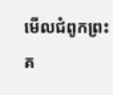មើលជំពូកព្រះគ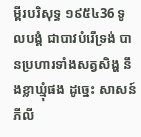ម្ពីរបរិសុទ្ធ ១៩៥៤36 ទូលបង្គំ ជាបាវបំរើទ្រង់ បានប្រហារទាំងសត្វសិង្ហ នឹងខ្លាឃ្មុំផង ដូច្នេះ សាសន៍ភីលី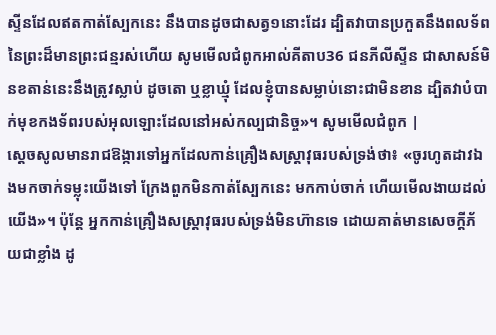ស្ទីនដែលឥតកាត់ស្បែកនេះ នឹងបានដូចជាសត្វ១នោះដែរ ដ្បិតវាបានប្រកួតនឹងពលទ័ពនៃព្រះដ៏មានព្រះជន្មរស់ហើយ សូមមើលជំពូកអាល់គីតាប36 ជនភីលីស្ទីន ជាសាសន៍មិនខតាន់នេះនឹងត្រូវស្លាប់ ដូចតោ ឬខ្លាឃ្មុំ ដែលខ្ញុំបានសម្លាប់នោះជាមិនខាន ដ្បិតវាបំបាក់មុខកងទ័ពរបស់អុលឡោះដែលនៅអស់កល្បជានិច្ច»។ សូមមើលជំពូក |
ស្តេចសូលមានរាជឱង្ការទៅអ្នកដែលកាន់គ្រឿងសស្ត្រាវុធរបស់ទ្រង់ថា៖ «ចូរហូតដាវឯងមកចាក់ទម្លុះយើងទៅ ក្រែងពួកមិនកាត់ស្បែកនេះ មកកាប់ចាក់ ហើយមើលងាយដល់យើង»។ ប៉ុន្តែ អ្នកកាន់គ្រឿងសស្រ្តាវុធរបស់ទ្រង់មិនហ៊ានទេ ដោយគាត់មានសេចក្ដីភ័យជាខ្លាំង ដូ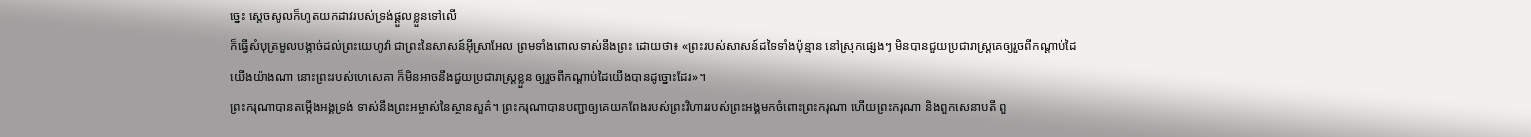ច្នេះ ស្តេចសូលក៏ហូតយកដាវរបស់ទ្រង់ផ្តួលខ្លួនទៅលើ
ក៏ធ្វើសំបុត្រមួលបង្កាច់ដល់ព្រះយេហូវ៉ា ជាព្រះនៃសាសន៍អ៊ីស្រាអែល ព្រមទាំងពោលទាស់នឹងព្រះ ដោយថា៖ «ព្រះរបស់សាសន៍ដទៃទាំងប៉ុន្មាន នៅស្រុកផ្សេងៗ មិនបានជួយប្រជារាស្ត្រគេឲ្យរួចពីកណ្ដាប់ដៃយើងយ៉ាងណា នោះព្រះរបស់ហេសេគា ក៏មិនអាចនឹងជួយប្រជារាស្ត្រខ្លួន ឲ្យរួចពីកណ្ដាប់ដៃយើងបានដូច្នោះដែរ»។
ព្រះករុណាបានតម្កើងអង្គទ្រង់ ទាស់នឹងព្រះអម្ចាស់នៃស្ថានសួគ៌។ ព្រះករុណាបានបញ្ជាឲ្យគេយកពែងរបស់ព្រះវិហាររបស់ព្រះអង្គមកចំពោះព្រះករុណា ហើយព្រះករុណា និងពួកសេនាបតី ពួ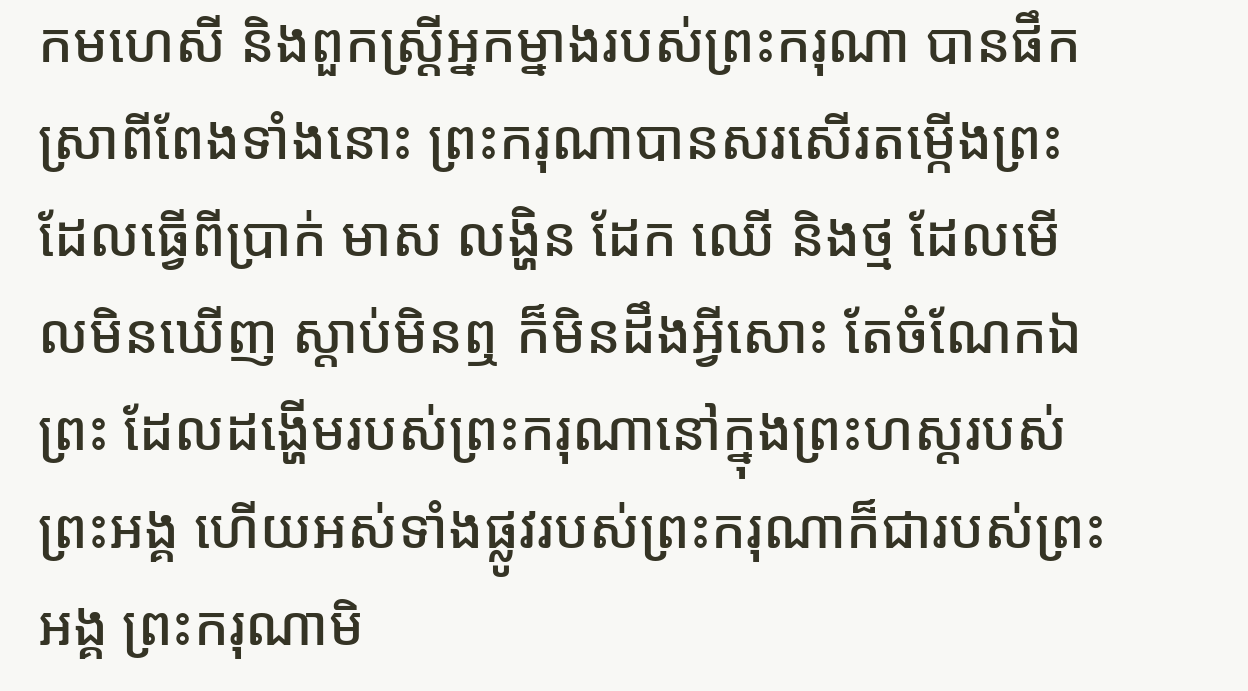កមហេសី និងពួកស្ដ្រីអ្នកម្នាងរបស់ព្រះករុណា បានផឹកស្រាពីពែងទាំងនោះ ព្រះករុណាបានសរសើរតម្កើងព្រះដែលធ្វើពីប្រាក់ មាស លង្ហិន ដែក ឈើ និងថ្ម ដែលមើលមិនឃើញ ស្តាប់មិនឮ ក៏មិនដឹងអ្វីសោះ តែចំណែកឯព្រះ ដែលដង្ហើមរបស់ព្រះករុណានៅក្នុងព្រះហស្តរបស់ព្រះអង្គ ហើយអស់ទាំងផ្លូវរបស់ព្រះករុណាក៏ជារបស់ព្រះអង្គ ព្រះករុណាមិ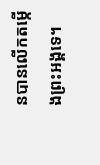នបានលើកតម្កើងព្រះអង្គទេ។